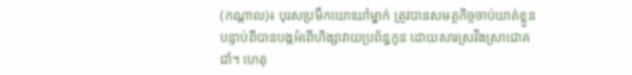(កណ្តាល)៖ បុរសប្រមឹកឃោឃៅម្នាក់ ត្រូវបានសមត្ថកិច្ចចាប់ឃាត់ខ្លួន បន្ទាប់ពីបានបង្កអំពើហិង្សាវាយប្រព័ន្ធកូន ដោយសារស្រវឹងស្រាជោគជាំ។ ហេតុ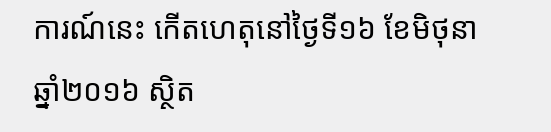ការណ៍នេះ កើតហេតុនៅថ្ងៃទី១៦ ខែមិថុនា ឆ្នាំ២០១៦ ស្ថិត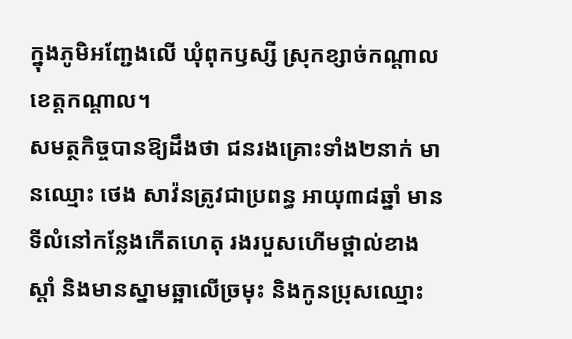ក្នុងភូមិអញ្ជែងលើ ឃុំពុកឫស្សី ស្រុកខ្សាច់កណ្តាល ខេត្តកណ្តាល។
សមត្ថកិច្ចបានឱ្យដឹងថា ជនរងគ្រោះទាំង២នាក់ មានឈ្មោះ ថេង សាវ៉នត្រូវជាប្រពន្ធ អាយុ៣៨ឆ្នាំ មានទីលំនៅកន្លែងកើតហេតុ រងរបួសហើមថ្ពាល់ខាងស្តាំ និងមានស្នាមឆ្អាលើច្រមុះ និងកូនប្រុសឈ្មោះ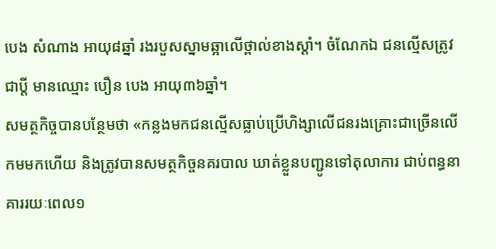បេង សំណាង អាយុ៨ឆ្នាំ រងរបួសស្នាមឆ្អាលើថ្ពាល់ខាងស្តាំ។ ចំណែកឯ ជនល្មើសត្រូវជាប្តី មានឈ្មោះ បឿន បេង អាយុ៣៦ឆ្នាំ។
សមត្ថកិច្ចបានបន្ថែមថា «កន្លងមកជនល្មើសធ្លាប់ប្រើហិង្សាលើជនរងគ្រោះជាច្រើនលើកមមកហើយ និងត្រូវបានសមត្ថកិច្ចនគរបាល ឃាត់ខ្លួនបញ្ជូនទៅតុលាការ ជាប់ពន្ធនាគាររយៈពេល១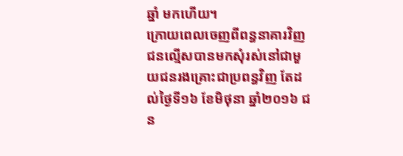ឆ្នាំ មកហើយ។
ក្រោយពេលចេញពីពន្ធនាគារវិញ ជនល្មើសបានមកសុំរស់នៅជាមួយជនរងគ្រោះជាប្រពន្ធវិញ តែដល់ថ្ងៃទី១៦ ខែមិថុនា ឆ្នាំ២០១៦ ជន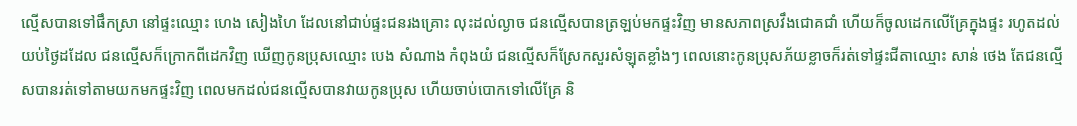ល្មើសបានទៅផឹកស្រា នៅផ្ទះឈ្មោះ ហេង សៀងហៃ ដែលនៅជាប់ផ្ទះជនរងគ្រោះ លុះដល់ល្ងាច ជនល្មើសបានត្រឡប់មកផ្ទះវិញ មានសភាពស្រវឹងជោគជាំ ហើយក៏ចូលដេកលើគ្រែក្នុងផ្ទះ រហូតដល់យប់ថ្ងៃដដែល ជនល្មើសក៏ក្រោកពីដេកវិញ ឃើញកូនប្រុសឈ្មោះ បេង សំណាង កំពុងយំ ជនល្មើសក៏ស្រែកសួរសំឡុតខ្លាំងៗ ពេលនោះកូនប្រុសភ័យខ្លាចក៏រត់ទៅផ្ទះជីតាឈ្មោះ សាន់ ថេង តែជនល្មើសបានរត់ទៅតាមយកមកផ្ទះវិញ ពេលមកដល់ជនល្មើសបានវាយកូនប្រុស ហើយចាប់បោកទៅលើគ្រែ និ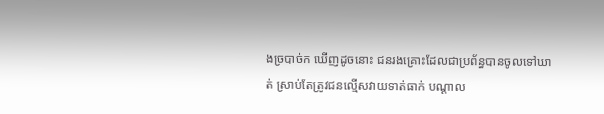ងច្របាច់ក ឃើញដូចនោះ ជនរងគ្រោះដែលជាប្រព័ន្ធបានចូលទៅឃាត់ ស្រាប់តែត្រូវជនល្មើសវាយទាត់ធាក់ បណ្តាល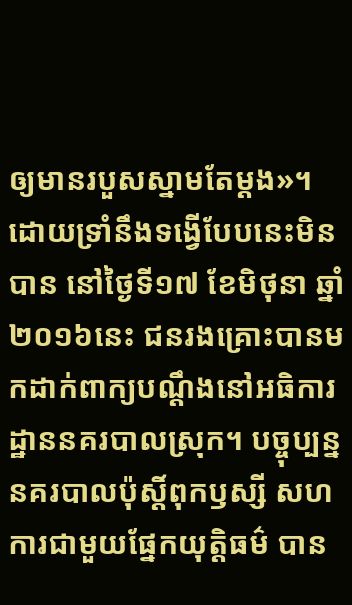ឲ្យមានរបួសស្នាមតែម្ដង»។
ដោយទ្រាំនឹងទង្វើបែបនេះមិនបាន នៅថ្ងៃទី១៧ ខែមិថុនា ឆ្នាំ២០១៦នេះ ជនរងគ្រោះបានមកដាក់ពាក្យបណ្តឹងនៅអធិការដ្ឋាននគរបាលស្រុក។ បច្ចុប្បន្ន នគរបាលប៉ុស្តិ៍ពុកឫស្សី សហការជាមួយផ្នែកយុត្តិធម៌ បាន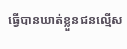ធ្វើបានឃាត់ខ្លួនជនល្មើស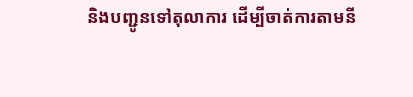និងបញ្ជូនទៅតុលាការ ដើម្បីចាត់ការតាមនី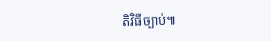តិវិធីច្បាប់៕